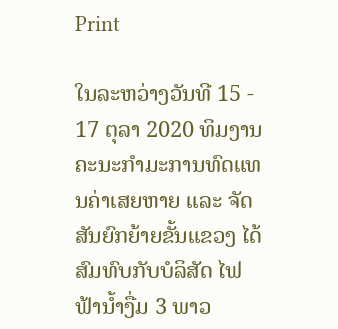Print

ໃນລະຫວ່າງວັນທີ 15 - 17 ຕຸລາ 2020 ທິມງານຄະນະກຳມະການທົດແທນຄ່າເສຍຫາຍ ແລະ ຈັດສັນຍົກຍ້າຍຂັ້ນແຂວງ ໄດ້ສົມທົບກັບບໍລິສັດ ໄຟຟ້ານໍ້າງື່ມ 3 ພາວ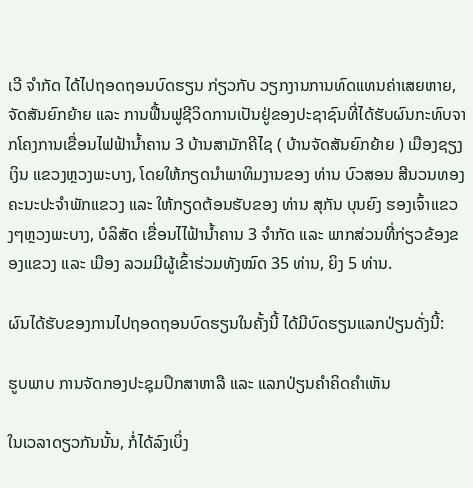ເວີ ຈຳກັດ ໄດ້ໄປຖອດຖອນບົດຮຽນ ກ່ຽວກັບ ວຽກງານການທົດແທນຄ່າເສຍຫາຍ, ຈັດສັນຍົກຍ້າຍ ແລະ ການຟື້ນຟູຊີວິດການເປັນຢູ່ຂອງປະຊາຊົນທີ່ໄດ້ຮັບຜົນກະທົບຈາກໂຄງການເຂື່ອນໄຟຟ້ານໍ້າຄານ 3 ບ້ານສາມັກຄີໄຊ ( ບ້ານຈັດສັນຍົກຍ້າຍ ) ເມືອງຊຽງເງິນ ແຂວງຫຼວງພະບາງ, ໂດຍໃຫ້ກຽດນຳພາທິມງານຂອງ ທ່ານ ບົວສອນ ສີນວນທອງ ຄະນະປະຈຳພັກແຂວງ ແລະ ໃຫ້ກຽດຕ້ອນຮັບຂອງ ທ່ານ ສຸກັນ ບຸນຍົງ ຮອງເຈົ້າແຂວງໆຫຼວງພະບາງ, ບໍລິສັດ ເຂື່ອນໄໄຟ້ານໍ້າຄານ 3 ຈຳກັດ ແລະ ພາກສ່ວນທີ່ກ່ຽວຂ້ອງຂອງແຂວງ ແລະ ເມືອງ ລວມມີຜູ້ເຂົ້າຮ່ວມທັງໝົດ 35 ທ່ານ, ຍິງ 5 ທ່ານ.

ຜົນໄດ້ຮັບຂອງການໄປຖອດຖອນບົດຮຽນໃນຄັ້ງນີ້ ໄດ້ມີບົດຮຽນແລກປ່ຽນດັ່ງນີ້:

ຮູບພາບ ການຈັດກອງປະຊຸມປຶກສາຫາລື ແລະ ແລກປ່ຽນຄຳຄິດຄຳເຫັນ

ໃນເວລາດຽວກັນນັ້ນ, ກໍ່ໄດ້ລົງເບິ່ງ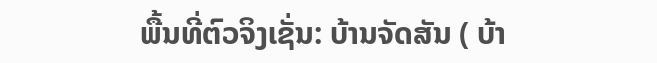ພື້ນທີ່ຕົວຈິງເຊັ່ນ: ບ້ານຈັດສັນ ( ບ້າ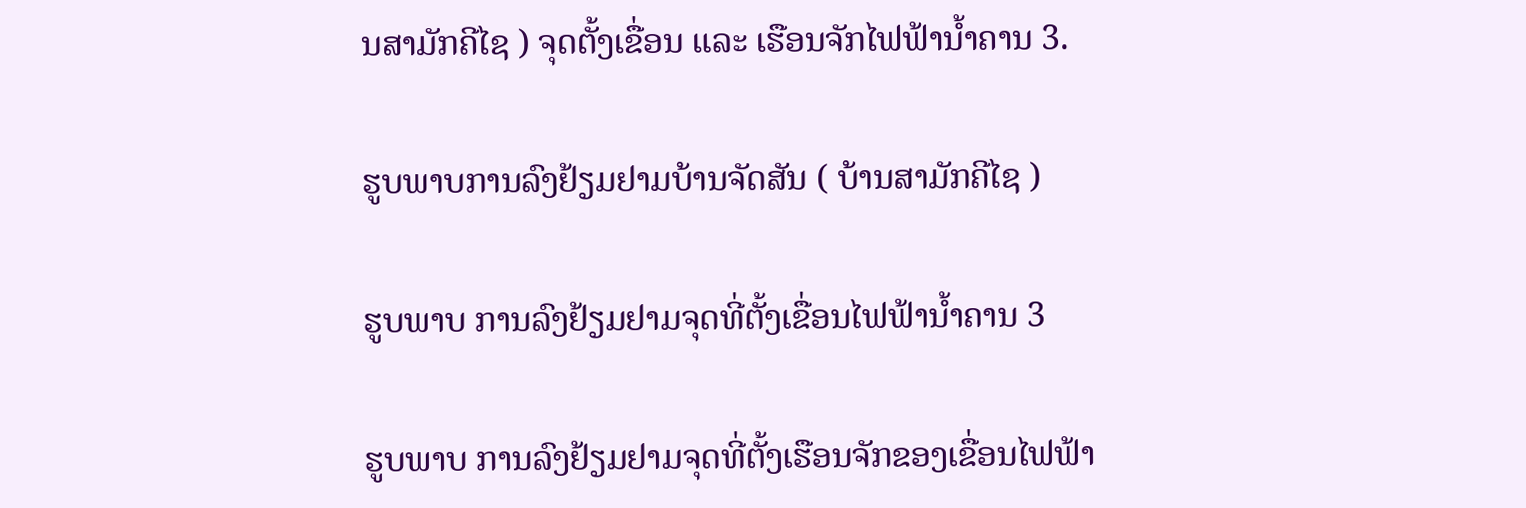ນສາມັກຄີໄຊ ) ຈຸດຕັ້ງເຂື່ອນ ແລະ ເຮືອນຈັກໄຟຟ້ານໍ້າຄານ 3.

ຮູບພາບການລົງຢ້ຽມຢາມບ້ານຈັດສັນ ( ບ້ານສາມັກຄີໄຊ )

ຮູບພາບ ການລົງຢ້ຽມຢາມຈຸດທີ່ຕັ້ງເຂື່ອນໄຟຟ້ານໍ້າຄານ 3

ຮູບພາບ ການລົງຢ້ຽມຢາມຈຸດທີ່ຕັ້ງເຮືອນຈັກຂອງເຂື່ອນໄຟຟ້າ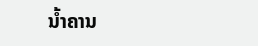ນໍ້າຄານ